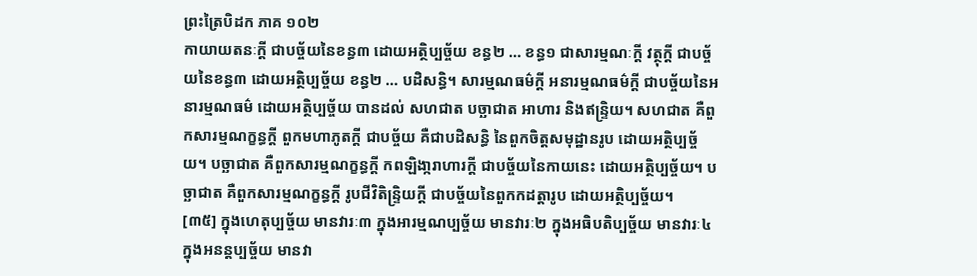ព្រះត្រៃបិដក ភាគ ១០២
កាយាយតនៈក្តី ជាបច្ច័យនៃខន្ធ៣ ដោយអត្ថិប្បច្ច័យ ខន្ធ២ … ខន្ធ១ ជាសារម្មណៈក្តី វត្ថុក្តី ជាបច្ច័យនៃខន្ធ៣ ដោយអត្ថិប្បច្ច័យ ខន្ធ២ … បដិសន្ធិ។ សារម្មណធម៌ក្តី អនារម្មណធម៌ក្តី ជាបច្ច័យនៃអនារម្មណធម៌ ដោយអត្ថិប្បច្ច័យ បានដល់ សហជាត បច្ឆាជាត អាហារ និងឥន្រ្ទិយ។ សហជាត គឺពួកសារម្មណក្ខន្ធក្តី ពួកមហាភូតក្តី ជាបច្ច័យ គឺជាបដិសន្ធិ នៃពួកចិត្តសមុដ្ឋានរូប ដោយអតិ្ថប្បច្ច័យ។ បច្ឆាជាត គឺពួកសារម្មណក្ខន្ធក្តី កពឡិងា្ករាហារក្តី ជាបច្ច័យនៃកាយនេះ ដោយអត្ថិប្បច្ច័យ។ បច្ឆាជាត គឺពួកសារម្មណក្ខន្ធក្តី រូបជីវិតិន្ទ្រិយក្តី ជាបច្ច័យនៃពួកកដត្តារូប ដោយអត្ថិប្បច្ច័យ។
[៣៥] ក្នុងហេតុប្បច្ច័យ មានវារៈ៣ ក្នុងអារម្មណប្បច្ច័យ មានវារៈ២ ក្នុងអធិបតិប្បច្ច័យ មានវារៈ៤ ក្នុងអនន្តប្បច្ច័យ មានវា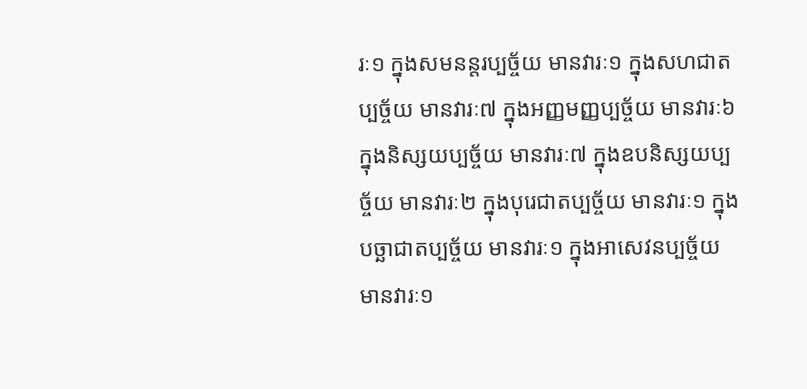រៈ១ ក្នុងសមនន្តរប្បច្ច័យ មានវារៈ១ ក្នុងសហជាតប្បច្ច័យ មានវារៈ៧ ក្នុងអញ្ញមញ្ញប្បច្ច័យ មានវារៈ៦ ក្នុងនិស្សយប្បច្ច័យ មានវារៈ៧ ក្នុងឧបនិស្សយប្បច្ច័យ មានវារៈ២ ក្នុងបុរេជាតប្បច្ច័យ មានវារៈ១ ក្នុងបច្ឆាជាតប្បច្ច័យ មានវារៈ១ ក្នុងអាសេវនប្បច្ច័យ មានវារៈ១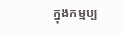ក្នុងកម្មប្ប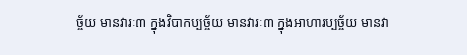ច្ច័យ មានវារៈ៣ ក្នុងវិបាកប្បច្ច័យ មានវារៈ៣ ក្នុងអាហារប្បច្ច័យ មានវា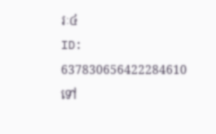រៈ៤
ID: 637830656422284610
ទៅ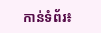កាន់ទំព័រ៖